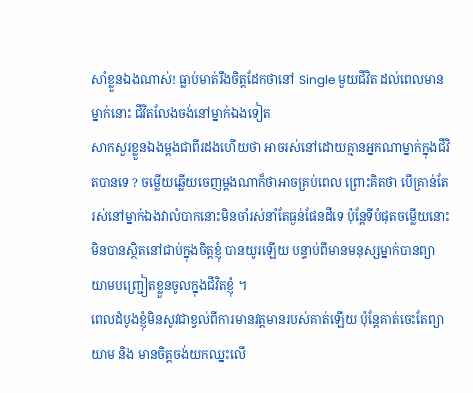សាំខ្លួនឯងណាស់! ធ្លាប់មាត់រឹងចិត្តដែកថានៅ Single មួយជីវិត ដល់ពេលមានម្នាក់នោះ ជីវិតលែងចង់នៅម្នាក់ឯងទៀត
សាកសួរខ្លួនឯងម្តងជាពីរដងហើយថា អាចរស់នៅដោយគ្មានអ្នកណាម្នាក់ក្នុងជីវិតបានទេ ? ចម្លើយឆ្លើយចេញម្តងណាក៏ថាអាចគ្រប់ពេល ព្រោះគិតថា បើគ្រាន់តែរស់នៅម្នាក់ឯងវាលំបាកនោះមិនចាំរស់នាំតែធ្ងន់ផែនដីទេ ប៉ុន្តែទីបំផុតចម្លើយនោះមិនបានស្ថិតនៅជាប់ក្នុងចិត្តខ្ញុំ បានយូរឡើយ បន្ទាប់ពីមានមនុស្សម្នាក់បានព្យាយាមបញ្ជ្រៀតខ្លួនចូលក្នុងជីវិតខ្ញុំ ។
ពេលដំបូងខ្ញុំមិនសូវជាខ្វល់ពីការមានវត្តមានរបស់គាត់ឡើយ ប៉ុន្តែគាត់ចេះតែព្យាយាម និង មានចិត្តចង់យកឈ្នះលើ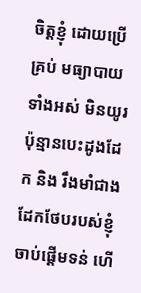ចិត្តខ្ញុំ ដោយប្រើគ្រប់ មធ្យាបាយទាំងអស់ មិនយូរប៉ុន្មានបេះដូងដែក និង រឹងមាំជាងដែកថែបរបស់ខ្ញុំចាប់ផ្តើមទន់ ហើ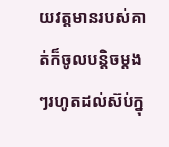យវត្តមានរបស់គាត់ក៏ចូលបន្តិចម្តងៗរហូតដល់ស៊ប់ក្នុ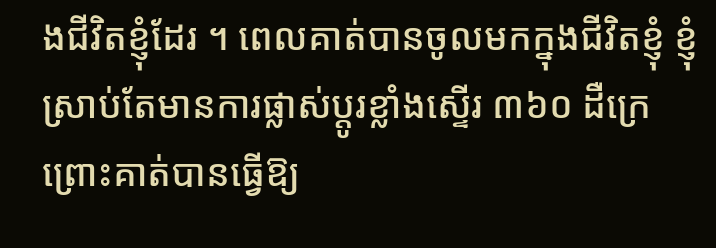ងជីវិតខ្ញុំដែរ ។ ពេលគាត់បានចូលមកក្នុងជីវិតខ្ញុំ ខ្ញុំស្រាប់តែមានការផ្លាស់ប្តូរខ្លាំងស្ទើរ ៣៦០ ដឺក្រេ ព្រោះគាត់បានធ្វើឱ្យ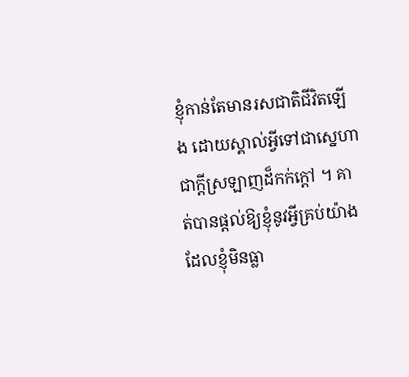ខ្ញុំកាន់តែមានរសជាតិជីវិតឡើង ដោយស្គាល់អ្វីទៅជាស្នេហា ជាក្តីស្រឡាញដ៏កក់ក្តៅ ។ គាត់បានផ្តល់ឱ្យខ្ញុំនូវអ្វីគ្រប់យ៉ាងដែលខ្ញុំមិនធ្លា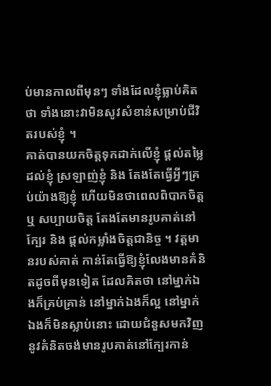ប់មានកាលពីមុនៗ ទាំងដែលខ្ញុំធ្លាប់គិតថា ទាំងនោះវាមិនសូវសំខាន់សម្រាប់ជីវិតរបស់ខ្ញុំ ។
គាត់បានយកចិត្តទុកដាក់លើខ្ញុំ ផ្តល់តម្លៃដល់ខ្ញុំ ស្រឡាញ់ខ្ញុំ និង តែងតែធ្វើអ្វីៗគ្រប់យ៉ាងឱ្យខ្ញុំ ហើយមិនថាពេលពិបាកចិត្ត ឬ សប្បាយចិត្ត តែងតែមានរូបគាត់នៅក្បែរ និង ផ្តល់កម្លាំងចិត្តជានិច្ច ។ វត្តមានរបស់គាត់ កាន់តែធ្វើឱ្យខ្ញុំលែងមានគំនិតដូចពីមុនទៀត ដែលគិតថា នៅម្នាក់ឯងក៏គ្រប់គ្រាន់ នៅម្នាក់ឯងក៏ល្អ នៅម្នាក់ឯងក៏មិនស្លាប់នោះ ដោយជំនួសមកវិញនូវគំនិតចង់មានរូបគាត់នៅក្បែរកាន់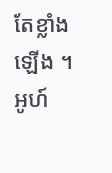តែខ្លាំងឡើង ។
អូហ៍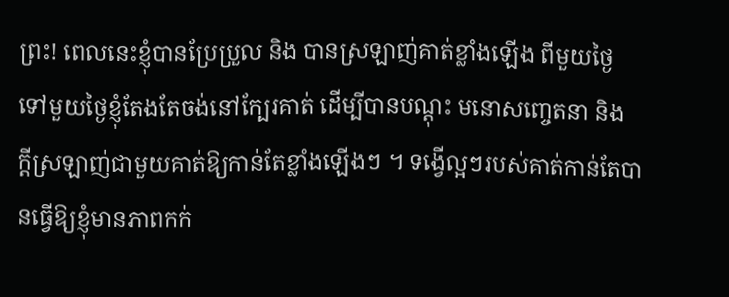ព្រះ! ពេលនេះខ្ញុំបានប្រែប្រួល និង បានស្រឡាញ់គាត់ខ្លាំងឡើង ពីមួយថ្ងៃទៅមួយថ្ងៃខ្ញុំតែងតែចង់នៅក្បែរគាត់ ដើម្បីបានបណ្តុះ មនោសញ្ចេតនា និង ក្តីស្រឡាញ់ជាមួយគាត់ឱ្យកាន់តែខ្លាំងឡើងៗ ។ ទង្វើល្អៗរបស់គាត់កាន់តែបានធ្វើឱ្យខ្ញុំមានភាពកក់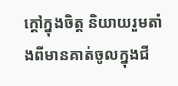ក្តៅក្នុងចិត្ត និយាយរួមតាំងពីមានគាត់ចូលក្នុងជី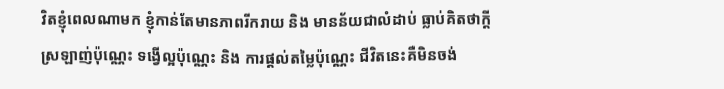វិតខ្ញុំពេលណាមក ខ្ញុំកាន់តែមានភាពរីករាយ និង មានន័យជាលំដាប់ ធ្លាប់គិតថាក្តីស្រឡាញ់ប៉ុណ្ណេះ ទង្វើល្អប៉ុណ្ណេះ និង ការផ្តល់តម្លៃប៉ុណ្ណេះ ជីវិតនេះគឺមិនចង់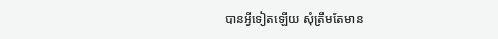បានអ្វីទៀតឡើយ សុំត្រឹមតែមាន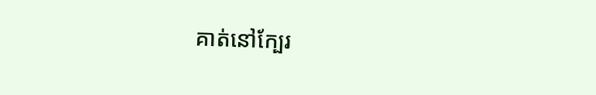គាត់នៅក្បែរ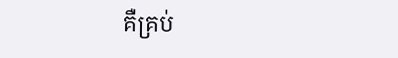គឺគ្រប់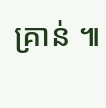គ្រាន់ ៕